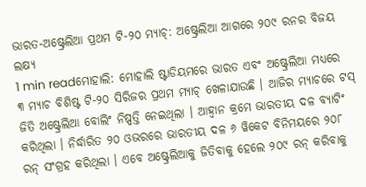ଭାରତ-ଅଷ୍ଟ୍ରେଲିଆ ପ୍ରଥମ ଟି-୨୦ ମ୍ୟାଚ୍: ଅଷ୍ଟ୍ରେଲିଆ ଆଗରେ ୨୦୯ ରନର ବିଜୟ ଲକ୍ଷ୍ୟ
1 min readମୋହାଲି: ମୋହାଲି ଷ୍ଟାଡିୟମରେ ଭାରତ ଏବଂ ଅଷ୍ଟ୍ରେଲିଆ ମଧ୍ୟରେ ୩ ମ୍ୟାଚ ବିଶିଷ୍ଟ ଟି-୨୦ ସିରିଜର ପ୍ରଥମ ମ୍ୟାଚ୍ ଖେଳାଯାଉଛି । ଆଜିର ମ୍ୟାଚରେ ଟସ୍ ଜିତି ଅଷ୍ଟ୍ରେଲିଆ ବୋଲିଂ ନିଷ୍ପତ୍ତି ନେଇଥିଲା । ଆହ୍ୱାନ କ୍ରମେ ଭାରତୀୟ ଦଳ ବ୍ୟାଟିଂ କରିଥିଲା । ନିର୍ଦ୍ଧାରିତ ୨୦ ଓଭରରେ ଭାରତୀୟ ଦଳ ୬ ୱିକେଟ ବିନିମୟରେ ୨୦୮ ରନ୍ ସଂଗ୍ରହ କରିଥିଲା । ଏବେ ଅଷ୍ଟ୍ରେଲିଆକୁ ଜିତିବାକୁ ହେଲେ ୨୦୯ ରନ୍ କରିବାକୁ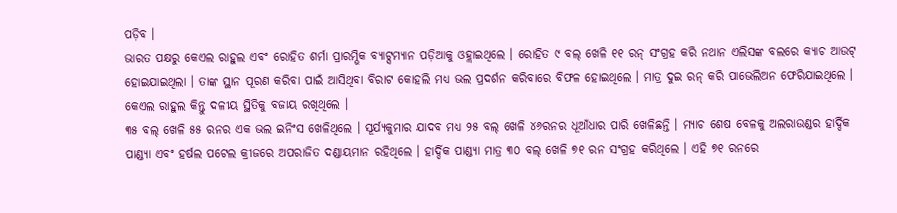ପଡ଼ିବ ।
ଭାରତ ପକ୍ଷରୁ କେଏଲ ରାହୁଲ ଏବଂ ରୋହିତ ଶର୍ମା ପ୍ରାରମ୍ଭିକ ବ୍ୟାଟ୍ସମ୍ୟାନ ପଡ଼ିଆକୁ ଓହ୍ଲାଇଥିଲେ । ରୋହିତ ୯ ବଲ୍ ଖେଳି ୧୧ ରନ୍ ସଂଗ୍ରହ କରି ନଥାନ ଏଲିସଙ୍କ ବଲରେ କ୍ୟାଚ ଆଉଟ୍ ହୋଇଯାଇଥିଲା । ତାଙ୍କ ସ୍ଥାନ ପୂରଣ କରିବା ପାଇଁ ଆସିଥିବା ବିରାଟ କୋହଲି ମଧ୍ୟ ଭଲ ପ୍ରଦର୍ଶନ କରିବାରେ ବିଫଳ ହୋଇଥିଲେ । ମାତ୍ର ଦୁଇ ରନ୍ କରି ପାଭେଲିଅନ ଫେରିଯାଇଥିଲେ । କେଏଲ ରାହୁଲ କିନ୍ତୁ ଦଳୀୟ ସ୍ଥିତିକୁ ବଜାୟ ରଖିଥିଲେ ।
୩୫ ବଲ୍ ଖେଳି ୫୫ ରନର ଏକ ଭଲ ଇନିଂସ ଖେଳିଥିଲେ । ସୂର୍ଯ୍ୟକୁମାର ଯାଦବ ମଧ୍ୟ ୨୫ ବଲ୍ ଖେଳି ୪୬ରନର ଧୂଆଁଧାର ପାରି ଖେଳିଛନ୍ତି । ମ୍ୟାଚ ଶେଷ ବେଳକୁ ଅଲରାଉଣ୍ଡର ହାର୍ଦ୍ଦିକ ପାଣ୍ଡ୍ୟା ଏବଂ ହର୍ଷଲ ପଟେଲ କ୍ରୀଜରେ ଅପରାଜିତ ଦଣ୍ଡାୟମାନ ରହିଥିଲେ । ହାର୍ଦ୍ଦିକ ପାଣ୍ଡ୍ୟା ମାତ୍ର ୩୦ ବଲ୍ ଖେଳି ୭୧ ରନ ସଂଗ୍ରହ କରିଥିଲେ । ଏହି ୭୧ ରନରେ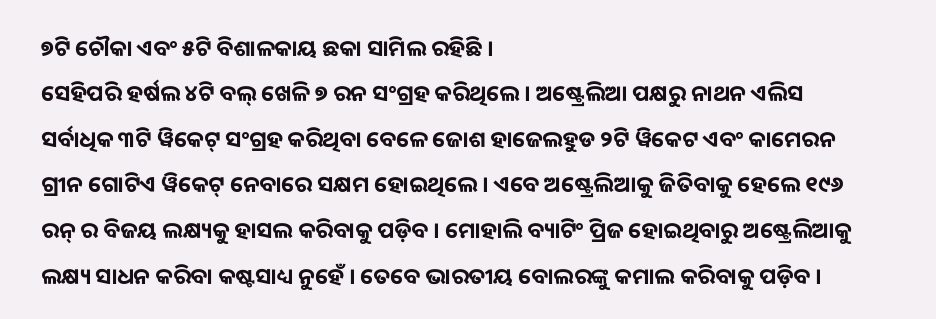୭ଟି ଚୌକା ଏବଂ ୫ଟି ବିଶାଳକାୟ ଛକା ସାମିଲ ରହିଛି ।
ସେହିପରି ହର୍ଷଲ ୪ଟି ବଲ୍ ଖେଳି ୭ ରନ ସଂଗ୍ରହ କରିଥିଲେ । ଅଷ୍ଟ୍ରେଲିଆ ପକ୍ଷରୁ ନାଥନ ଏଲିସ ସର୍ବାଧିକ ୩ଟି ୱିକେଟ୍ ସଂଗ୍ରହ କରିଥିବା ବେଳେ ଜୋଶ ହାଜେଲହୁଡ ୨ଟି ୱିକେଟ ଏବଂ କାମେରନ ଗ୍ରୀନ ଗୋଟିଏ ୱିକେଟ୍ ନେବାରେ ସକ୍ଷମ ହୋଇଥିଲେ । ଏବେ ଅଷ୍ଟ୍ରେଲିଆକୁ ଜିତିବାକୁ ହେଲେ ୧୯୬ ରନ୍ ର ବିଜୟ ଲକ୍ଷ୍ୟକୁ ହାସଲ କରିବାକୁ ପଡ଼ିବ । ମୋହାଲି ବ୍ୟାଟିଂ ପ୍ରିଜ ହୋଇଥିବାରୁ ଅଷ୍ଟ୍ରେଲିଆକୁ ଲକ୍ଷ୍ୟ ସାଧନ କରିବା କଷ୍ଟସାଧ୍ୟ ନୁହେଁ । ତେବେ ଭାରତୀୟ ବୋଲରଙ୍କୁ କମାଲ କରିବାକୁ ପଡ଼ିବ ।